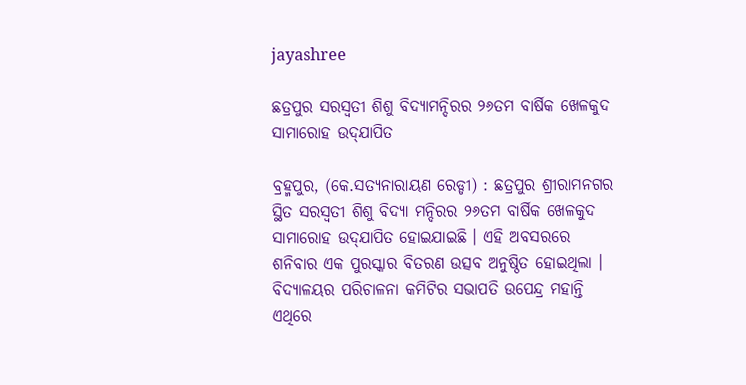jayashree

ଛତ୍ରପୁର ସରସ୍ୱତୀ ଶିଶୁ ବିଦ୍ୟାମନ୍ଦିରର ୨୬ତମ ବାର୍ଷିକ ଖେଳକୁଦ ସାମାରୋହ ଉଦ୍‌ଯାପିତ

ବ୍ରହ୍ମପୁର, (କେ.ସତ୍ୟନାରାୟଣ ରେଡ୍ଡୀ) : ଛତ୍ରପୁର ଶ୍ରୀରାମନଗର ସ୍ଥିତ ସରସ୍ୱତୀ ଶିଶୁ ବିଦ୍ୟା ମନ୍ଦିରର ୨୬ତମ ବାର୍ଷିକ ଖେଳକୁଦ ସାମାରୋହ ଉଦ୍‌ଯାପିତ ହୋଇଯାଇଛି । ଏହି ଅବସରରେ ଶନିବାର ଏକ ପୁରସ୍କାର ବିତରଣ ଉତ୍ସବ ଅନୁଷ୍ଠିତ ହୋଇଥିଲା । ବିଦ୍ୟାଳୟର ପରିଚାଳନା କମିଟିର ସଭାପତି ଉପେନ୍ଦ୍ର ମହାନ୍ତି ଏଥିରେ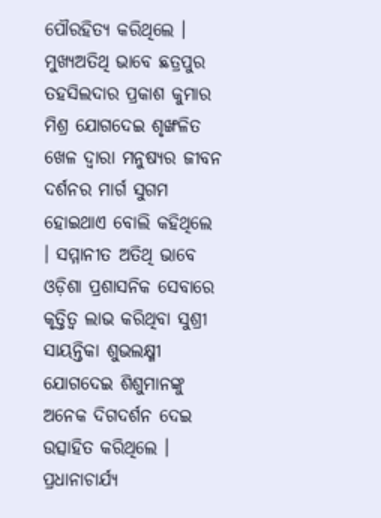ପୌରହିତ୍ୟ କରିଥିଲେ । ମୁଖ୍ୟଅତିଥି ଭାବେ ଛତ୍ରପୁର ତହସିଲଦାର ପ୍ରକାଶ କୁମାର ମିଶ୍ର ଯୋଗଦେଇ ଶୃଙ୍ଖଳିତ ଖେଳ ଦ୍ୱାରା ମନୁଷ୍ୟର ଜୀବନ ଦର୍ଶନର ମାର୍ଗ ସୁଗମ ହୋଇଥାଏ ବୋଲି କହିଥିଲେ । ସମ୍ମାନୀତ ଅତିଥି ଭାବେ ଓଡ଼ିଶା ପ୍ରଶାସନିକ ସେବାରେ କୃତ୍ତିତ୍ୱ ଲାଭ କରିଥିବା ସୁଶ୍ରୀ ସାୟନ୍ତିକା ଶୁଭଲକ୍ଷ୍ମୀ ଯୋଗଦେଇ ଶିଶୁମାନଙ୍କୁ ଅନେକ ଦିଗଦର୍ଶନ ଦେଇ ଉତ୍ସାହିତ କରିଥିଲେ । ପ୍ରଧାନାଚାର୍ଯ୍ୟ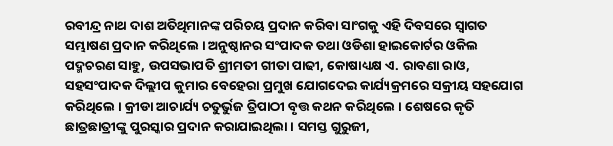ରବୀନ୍ଦ୍ର ନାଥ ଦାଶ ଅତିଥିମାନଙ୍କ ପରିଚୟ ପ୍ରଦାନ କରିବା ସାଂଗକୁ ଏହି ଦିବସରେ ସ୍ୱାଗତ ସମ୍ଭାଷଣ ପ୍ରଦାନ କରିଥିଲେ । ଅନୁଷ୍ଠାନର ସଂପାଦକ ତଥା ଓଡିଶା ହାଇକୋର୍ଟର ଓକିଲ ପଦ୍ମଚରଣ ସାହୁ, ଉପସଭାପତି ଶ୍ରୀମତୀ ଗୀତା ପାଢୀ, କୋଷାଧ୍ୟକ୍ଷ ଏ. ରାବଣା ରାଓ, ସହସଂପାଦକ ଦିଲ୍ଲୀପ କୁମାର ବେହେରା ପ୍ରମୁଖ ଯୋଗଦେଇ କାର୍ଯ୍ୟକ୍ରମରେ ସକ୍ରୀୟ ସହଯୋଗ କରିଥିଲେ । କ୍ରୀଡା ଆଚାର୍ଯ୍ୟ ଚତୁର୍ଭୁଜ ତ୍ରିପାଠୀ ବୃତ୍ତ କଥନ କରିଥିଲେ । ଶେଷରେ କୃତି ଛାତ୍ରଛାତ୍ରୀଙ୍କୁ ପୁରସ୍କାର ପ୍ରଦାନ କରାଯାଇଥିଲା । ସମସ୍ତ ଗୁରୁଜୀ,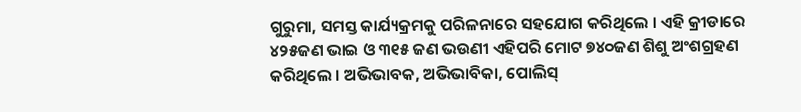ଗୁରୁମା, ସମସ୍ତ କାର୍ଯ୍ୟକ୍ରମକୁ ପରିଳନାରେ ସହଯୋଗ କରିଥିଲେ । ଏହି କ୍ରୀଡାରେ ୪୨୫ଜଣ ଭାଇ ଓ ୩୧୫ ଜଣ ଭଉଣୀ ଏହିପରି ମୋଟ ୭୪୦ଜଣ ଶିଶୁ ଅଂଶଗ୍ରହଣ କରିଥିଲେ । ଅଭିଭାବକ, ଅଭିଭାବିକା, ପୋଲିସ୍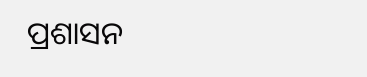ପ୍ରଶାସନ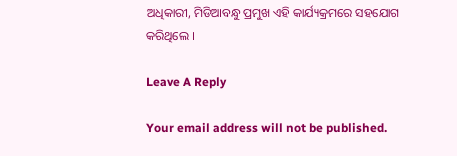ଅଧିକାରୀ, ମିଡିଆବନ୍ଧୁ ପ୍ରମୁଖ ଏହି କାର୍ଯ୍ୟକ୍ରମରେ ସହଯୋଗ କରିଥିଲେ ।

Leave A Reply

Your email address will not be published.